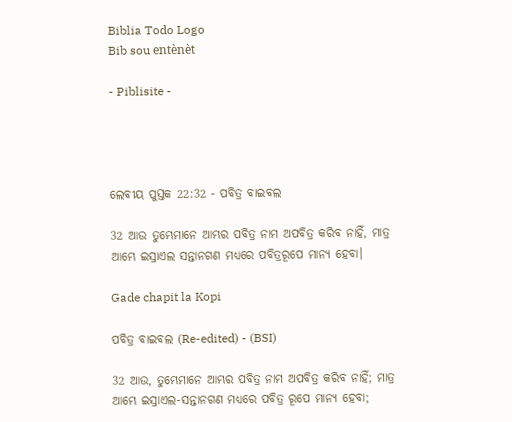Biblia Todo Logo
Bib sou entènèt

- Piblisite -




ଲେବୀୟ ପୁସ୍ତକ 22:32 - ପବିତ୍ର ବାଇବଲ

32 ଆଉ ତୁମ୍ଭେମାନେ ଆମ୍ଭର ପବିତ୍ର ନାମ ଅପବିତ୍ର କରିବ ନାହିଁ, ମାତ୍ର ଆମ୍ଭେ ଇସ୍ରାଏଲ ସନ୍ତାନଗଣ ମଧ୍ୟରେ ପବିତ୍ରରୂପେ ମାନ୍ୟ ହେବା।

Gade chapit la Kopi

ପବିତ୍ର ବାଇବଲ (Re-edited) - (BSI)

32 ଆଉ, ତୁମ୍ଭେମାନେ ଆମ୍ଭର ପବିତ୍ର ନାମ ଅପବିତ୍ର କରିବ ନାହିଁ; ମାତ୍ର ଆମ୍ଭେ ଇସ୍ରାଏଲ-ସନ୍ତାନଗଣ ମଧ୍ୟରେ ପବିତ୍ର ରୂପେ ମାନ୍ୟ ହେବା;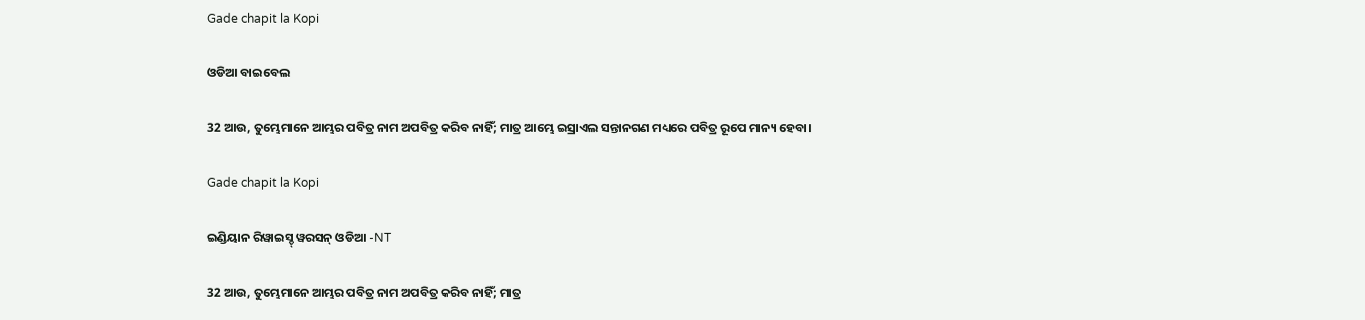Gade chapit la Kopi

ଓଡିଆ ବାଇବେଲ

32 ଆଉ, ତୁମ୍ଭେମାନେ ଆମ୍ଭର ପବିତ୍ର ନାମ ଅପବିତ୍ର କରିବ ନାହିଁ; ମାତ୍ର ଆମ୍ଭେ ଇସ୍ରାଏଲ ସନ୍ତାନଗଣ ମଧ୍ୟରେ ପବିତ୍ର ରୂପେ ମାନ୍ୟ ହେବା।

Gade chapit la Kopi

ଇଣ୍ଡିୟାନ ରିୱାଇସ୍ଡ୍ ୱରସନ୍ ଓଡିଆ -NT

32 ଆଉ, ତୁମ୍ଭେମାନେ ଆମ୍ଭର ପବିତ୍ର ନାମ ଅପବିତ୍ର କରିବ ନାହିଁ; ମାତ୍ର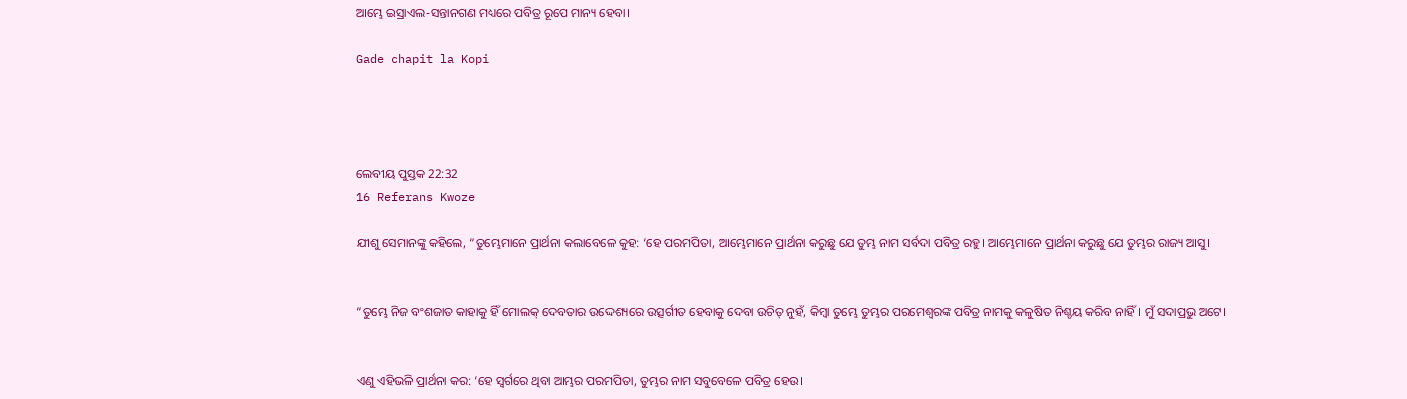ଆମ୍ଭେ ଇସ୍ରାଏଲ-ସନ୍ତାନଗଣ ମଧ୍ୟରେ ପବିତ୍ର ରୂପେ ମାନ୍ୟ ହେବା।

Gade chapit la Kopi




ଲେବୀୟ ପୁସ୍ତକ 22:32
16 Referans Kwoze

ଯୀଶୁ ସେମାନଙ୍କୁ କହିଲେ, “ତୁମ୍ଭେମାନେ ପ୍ରାର୍ଥନା କଲାବେଳେ କୁହ: ‘ହେ ପରମପିତା, ଆମ୍ଭେମାନେ ପ୍ରାର୍ଥନା କରୁଛୁ ଯେ ତୁମ୍ଭ ନାମ ସର୍ବଦା ପବିତ୍ର ରହୁ। ଆମ୍ଭେମାନେ ପ୍ରାର୍ଥନା କରୁଛୁ ଯେ ତୁମ୍ଭର ରାଜ୍ୟ ଆସୁ।


“ତୁମ୍ଭେ ନିଜ ବଂଶଜାତ କାହାକୁ ହିଁ ମୋଲକ୍ ଦେବତାର ଉଦ୍ଦେଶ୍ୟରେ ଉତ୍ସର୍ଗୀତ ହେବାକୁ ଦେବା ଉଚିତ୍ ନୁହଁ, କିମ୍ବା ତୁମ୍ଭେ ତୁମ୍ଭର ପରମେଶ୍ୱରଙ୍କ ପବିତ୍ର ନାମକୁ କଳୁଷିତ ନିଶ୍ଚୟ କରିବ ନାହିଁ। ମୁଁ ସଦାପ୍ରଭୁ ଅଟେ।


ଏଣୁ ଏହିଭଳି ପ୍ରାର୍ଥନା କର: ‘ହେ ସ୍ୱର୍ଗରେ ଥିବା ଆମ୍ଭର ପରମପିତା, ତୁମ୍ଭର ନାମ ସବୁବେଳେ ପବିତ୍ର ହେଉ।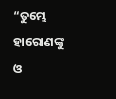“ତୁମ୍ଭେ ହାରୋଣଙ୍କୁ ଓ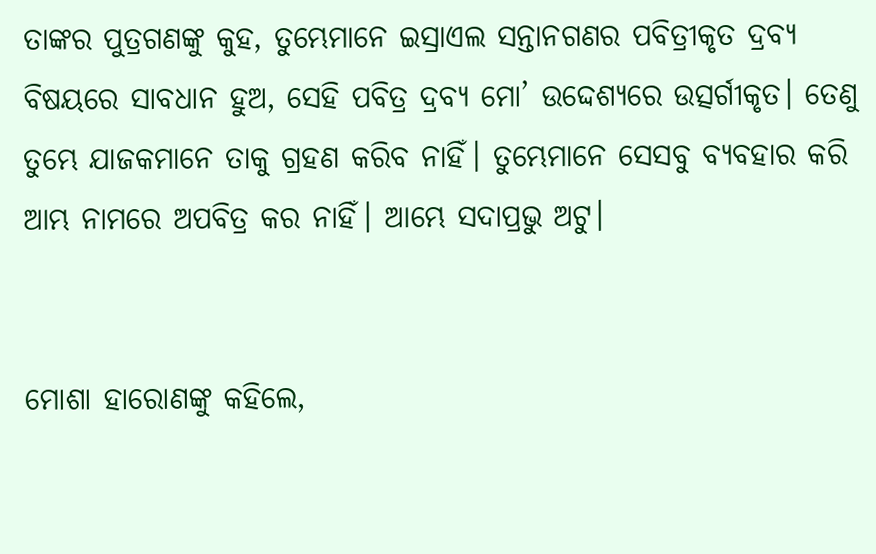ତାଙ୍କର ପୁତ୍ରଗଣଙ୍କୁ କୁହ, ତୁମ୍ଭେମାନେ ଇସ୍ରାଏଲ ସନ୍ତାନଗଣର ପବିତ୍ରୀକୃତ ଦ୍ରବ୍ୟ ବିଷୟରେ ସାବଧାନ ହୁଅ, ସେହି ପବିତ୍ର ଦ୍ରବ୍ୟ ମୋ’ ଉଦ୍ଦେଶ୍ୟରେ ଉତ୍ସର୍ଗୀକୃତ। ତେଣୁ ତୁମ୍ଭେ ଯାଜକମାନେ ତାକୁ ଗ୍ରହଣ କରିବ ନାହିଁ। ତୁମ୍ଭେମାନେ ସେସବୁ ବ୍ୟବହାର କରି ଆମ୍ଭ ନାମରେ ଅପବିତ୍ର କର ନାହିଁ। ଆମ୍ଭେ ସଦାପ୍ରଭୁ ଅଟୁ।


ମୋଶା ହାରୋଣଙ୍କୁ କହିଲେ,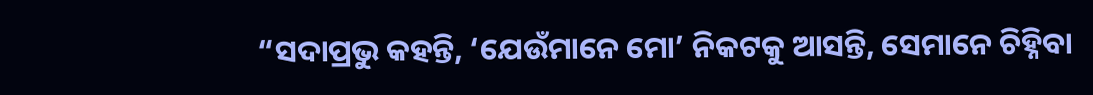“ସଦାପ୍ରଭୁ କହନ୍ତି, ‘ଯେଉଁମାନେ ମୋ’ ନିକଟକୁ ଆସନ୍ତି, ସେମାନେ ଚିହ୍ନିବା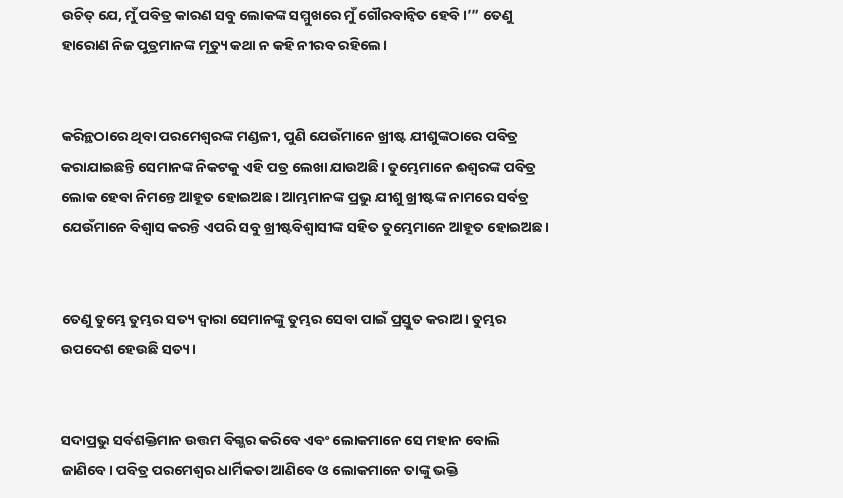ଉଚିତ୍ ଯେ, ମୁଁ ପବିତ୍ର କାରଣ ସବୁ ଲୋକଙ୍କ ସମ୍ମୁଖରେ ମୁଁ ଗୌରବାନ୍ୱିତ ହେବି।’” ତେଣୁ ହାରୋଣ ନିଜ ପୁତ୍ରମାନଙ୍କ ମୃତ୍ୟୁ କଥା ନ କହି ନୀରବ ରହିଲେ।


କରିନ୍ଥଠାରେ ଥିବା ପରମେଶ୍ୱରଙ୍କ ମଣ୍ଡଳୀ, ପୁଣି ଯେଉଁମାନେ ଖ୍ରୀଷ୍ଟ ଯୀଶୁଙ୍କଠାରେ ପବିତ୍ର କରାଯାଇଛନ୍ତି ସେମାନଙ୍କ ନିକଟକୁ ଏହି ପତ୍ର ଲେଖା ଯାଉଅଛି। ତୁମ୍ଭେମାନେ ଈଶ୍ୱରଙ୍କ ପବିତ୍ର ଲୋକ ହେବା ନିମନ୍ତେ ଆହୂତ ହୋଇଅଛ। ଆମ୍ଭମାନଙ୍କ ପ୍ରଭୁ ଯୀଶୁ ଖ୍ରୀଷ୍ଟଙ୍କ ନାମରେ ସର୍ବତ୍ର ଯେଉଁମାନେ ବିଶ୍ୱାସ କରନ୍ତି ଏପରି ସବୁ ଖ୍ରୀଷ୍ଟବିଶ୍ୱାସୀଙ୍କ ସହିତ ତୁମ୍ଭେମାନେ ଆହୂତ ହୋଇଅଛ।


ତେଣୁ ତୁମ୍ଭେ ତୁମ୍ଭର ସତ୍ୟ ଦ୍ୱାରା ସେମାନଙ୍କୁ ତୁମ୍ଭର ସେବା ପାଇଁ ପ୍ରସ୍ତୁତ କରାଅ। ତୁମ୍ଭର ଉପଦେଶ ହେଉଛି ସତ୍ୟ।


ସଦାପ୍ରଭୁ ସର୍ବଶକ୍ତିମାନ ଉତ୍ତମ ବିଗ୍ଭର କରିବେ ଏବଂ ଲୋକମାନେ ସେ ମହାନ ବୋଲି ଜାଣିବେ। ପବିତ୍ର ପରମେଶ୍ୱର ଧାର୍ମିକତା ଆଣିବେ ଓ ଲୋକମାନେ ତାଙ୍କୁ ଭକ୍ତି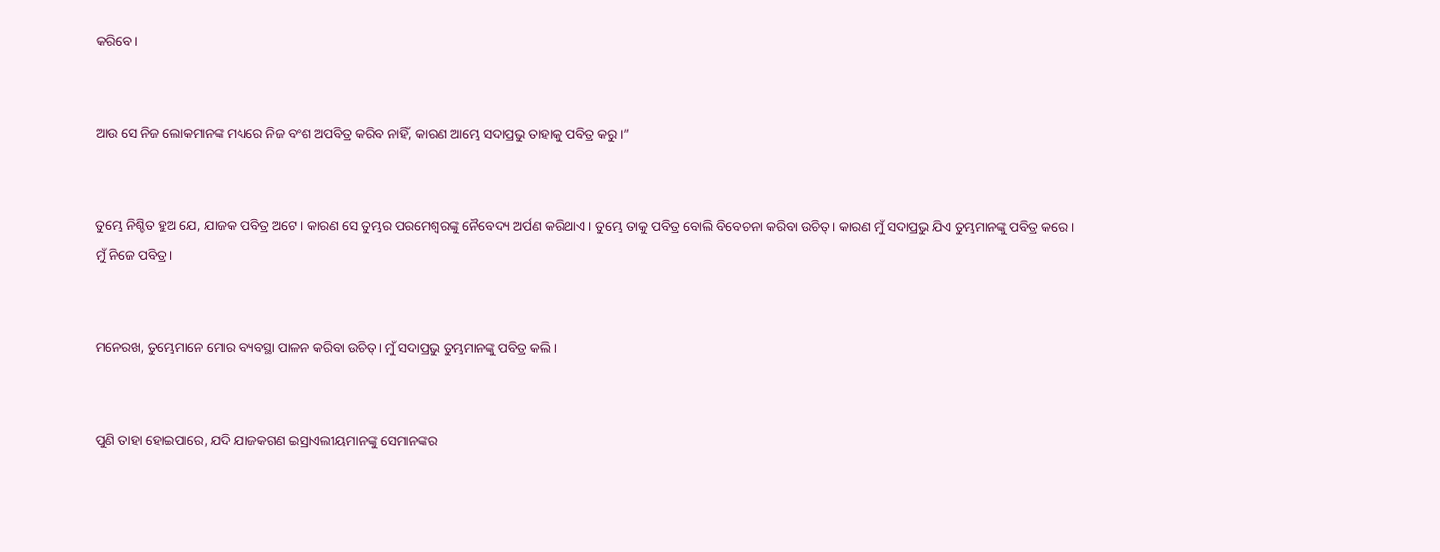କରିବେ।


ଆଉ ସେ ନିଜ ଲୋକମାନଙ୍କ ମଧ୍ୟରେ ନିଜ ବଂଶ ଅପବିତ୍ର କରିବ ନାହିଁ, କାରଣ ଆମ୍ଭେ ସଦାପ୍ରଭୁ ତାହାକୁ ପବିତ୍ର କରୁ।”


ତୁମ୍ଭେ ନିଶ୍ଚିତ ହୁଅ ଯେ, ଯାଜକ ପବିତ୍ର ଅଟେ। କାରଣ ସେ ତୁମ୍ଭର ପରମେଶ୍ୱରଙ୍କୁ ନୈବେଦ୍ୟ ଅର୍ପଣ କରିଥାଏ। ତୁମ୍ଭେ ତାକୁ ପବିତ୍ର ବୋଲି ବିବେଚନା କରିବା ଉଚିତ୍। କାରଣ ମୁଁ ସଦାପ୍ରଭୁ ଯିଏ ତୁମ୍ଭମାନଙ୍କୁ ପବିତ୍ର କରେ। ମୁଁ ନିଜେ ପବିତ୍ର।


ମନେରଖ, ତୁମ୍ଭେମାନେ ମୋର ବ୍ୟବସ୍ଥା ପାଳନ କରିବା ଉଚିତ୍। ମୁଁ ସଦାପ୍ରଭୁ ତୁମ୍ଭମାନଙ୍କୁ ପବିତ୍ର କଲି।


ପୁଣି ତାହା ହୋଇପାରେ, ଯଦି ଯାଜକଗଣ ଇସ୍ରାଏଲୀୟମାନଙ୍କୁ ସେମାନଙ୍କର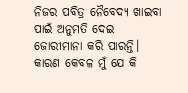ନିଜର ପବିତ୍ର ନୈବେଦ୍ୟ ଖାଇବା ପାଇଁ ଅନୁମତି ଦେଇ ଜୋରୀମାନା କରି ପାରନ୍ତି। କାରଣ କେବଳ ମୁଁ ଯେ କି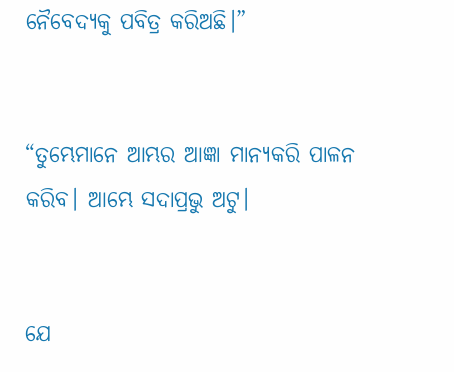ନୈବେଦ୍ୟକୁ ପବିତ୍ର କରିଅଛି।”


“ତୁମ୍ଭେମାନେ ଆମ୍ଭର ଆଜ୍ଞା ମାନ୍ୟକରି ପାଳନ କରିବ। ଆମ୍ଭେ ସଦାପ୍ରଭୁ ଅଟୁ।


ଯେ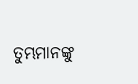ତୁମ୍ଭମାନଙ୍କୁ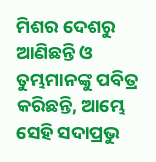ମିଶର ଦେଶରୁ ଆଣିଛନ୍ତି ଓ ତୁମ୍ଭମାନଙ୍କୁ ପବିତ୍ର କରିଛନ୍ତି, ଆମ୍ଭେ ସେହି ସଦାପ୍ରଭୁ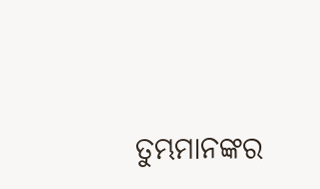ତୁମ୍ଭମାନଙ୍କର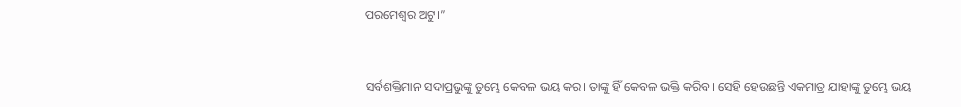ପରମେଶ୍ୱର ଅଟୁ।”


ସର୍ବଶକ୍ତିମାନ ସଦାପ୍ରଭୁଙ୍କୁ ତୁମ୍ଭେ କେବଳ ଭୟ କର। ତାଙ୍କୁ ହିଁ କେବଳ ଭକ୍ତି କରିବ। ସେହି ହେଉଛନ୍ତି ଏକମାତ୍ର ଯାହାଙ୍କୁ ତୁମ୍ଭେ ଭୟ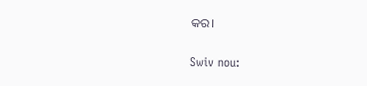କର।


Swiv nou: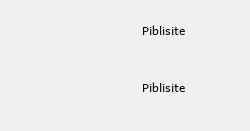Piblisite


Piblisite